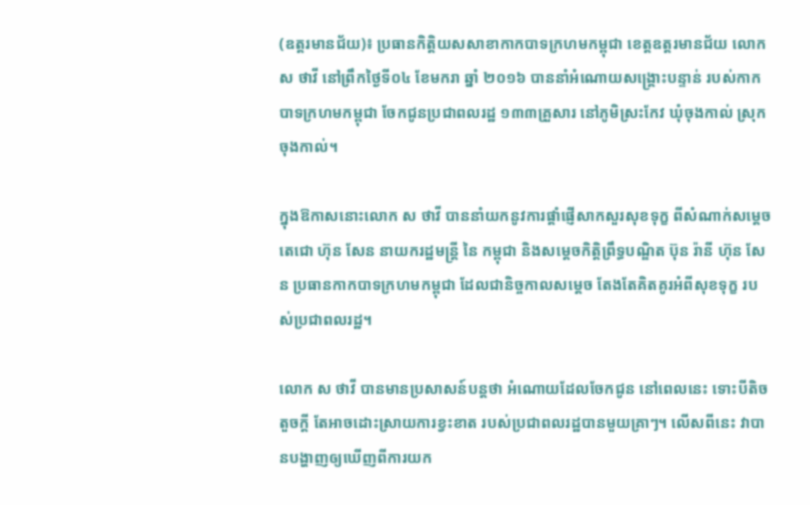(ឧត្តរមានជ័យ)៖ ប្រធានកិត្តិយសសាខាកាកបាទក្រហមកម្ពុជា ខេត្តឧត្តរមានជ័យ លោក ស ថាវី នៅព្រឹកថ្ងៃទី០៤ ខែមករា ឆ្នាំ ២០១៦ បាននាំអំណោយសង្គ្រោះបន្ទាន់ របស់កាកបាទក្រហមកម្ពុជា ចែកជូនប្រជាពលរដ្ឋ ១៣៣គ្រួសារ នៅភូមិស្រះកែវ ឃុំចុងកាល់ ស្រុកចុងកាល់។

ក្នុងឱកាសនោះលោក ស ថាវី បាននាំយកនូវការផ្តាំផ្ញើសាកសួរសុខទុក្ខ ពីសំណាក់សម្តេចតេជោ ហ៊ុន សែន នាយករដ្ឋមន្រ្តី នៃ កម្ពុជា និងសម្តេចកិត្តិព្រឹទ្ធបណ្ឌិត ប៊ុន រ៉ានី ហ៊ុន សែន ប្រធានកាកបាទក្រហមកម្ពុជា ដែលជានិច្ចកាលសម្តេច តែងតែគិតគូរអំពីសុខទុក្ខ របស់ប្រជាពលរដ្ឋ។

លោក ស ថាវី បានមានប្រសាសន៍បន្តថា អំណោយដែលចែកជូន នៅពេលនេះ ទោះបីតិចតួចក្តី តែអាចដោះស្រាយការខ្វះខាត របស់ប្រជាពលរដ្ឋបានមួយគ្រាៗ។ លើសពីនេះ វាបានបង្ហាញឲ្យឃើញពីការយក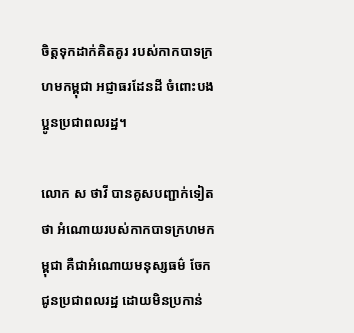ចិត្តទុកដាក់គិតគូរ របស់កាកបាទក្រហមកម្ពុជា អជ្ញាធរដែនដី ចំពោះបងប្អូនប្រជាពលរដ្ឋ។

លោក ស ថាវី បានគូសបញ្ជាក់ទៀតថា អំណោយរបស់កាកបាទក្រហមកម្ពុជា គឺជាអំណោយមនុស្សធម៌ ចែកជូនប្រជាពលរដ្ឋ ដោយមិនប្រកាន់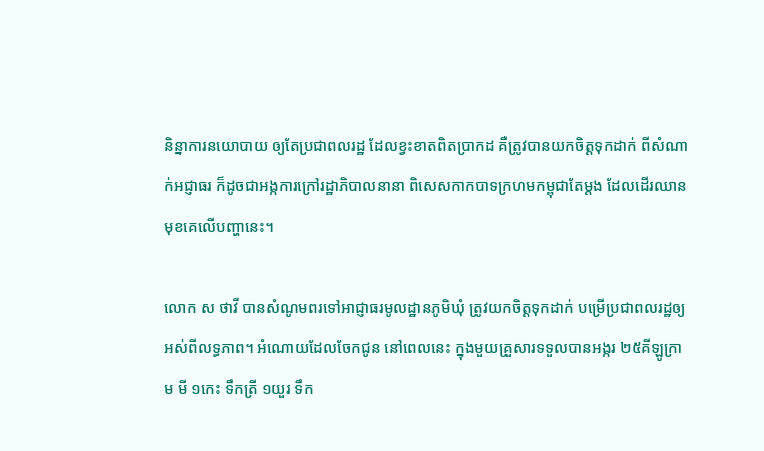និន្នាការនយោបាយ ឲ្យតែប្រជាពលរដ្ឋ ដែលខ្វះខាតពិតប្រាកដ គឺត្រូវបានយកចិត្តទុកដាក់ ពីសំណាក់អជ្ញាធរ ក៏ដូចជាអង្កការក្រៅរដ្ឋាភិបាលនានា ពិសេសកាកបាទក្រហមកម្ពុជាតែម្តង ដែលដើរឈានមុខគេលើបញ្ហានេះ។

លោក ស ថាវី បានសំណូមពរទៅអាជ្ញាធរមូលដ្ឋានភូមិឃុំ ត្រូវយកចិត្តទុកដាក់ បម្រើប្រជាពលរដ្ឋឲ្យអស់ពីលទ្ធភាព។ អំណោយដែលចែកជូន នៅពេលនេះ ក្នុងមួយគ្រួសារទទួលបានអង្ករ ២៥គីឡូក្រាម មី ១កេះ ទឹកត្រី ១យួរ ទឹក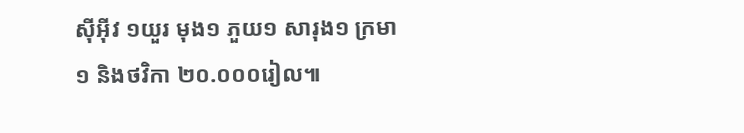ស៊ីអ៊ីវ ១យួរ មុង១ ភួយ១ សារុង១ ក្រមា១ និងថវិកា ២០.០០០រៀល៕